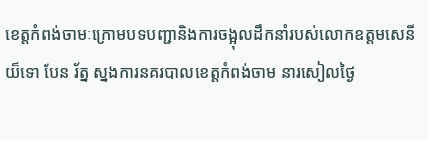ខេត្តកំពង់ចាមៈក្រោមបទបញ្ជានិងការចង្អុលដឹកនាំរបស់លោកឧត្តមសេនីយ៏ទោ បែន រ័ត្ន ស្នងការនគរបាលខេត្តកំពង់ចាម នារសៀលថ្ងៃ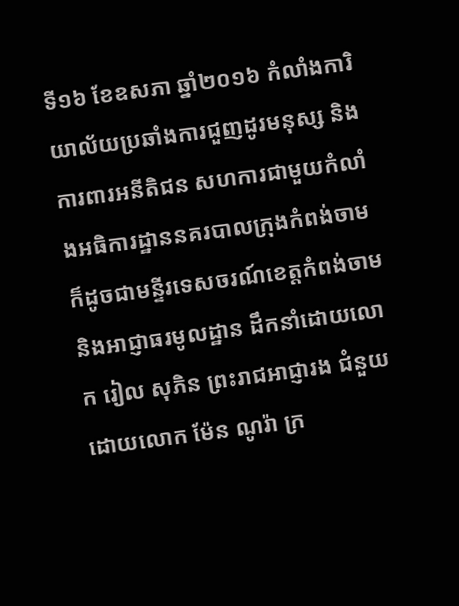ទី១៦ ខែឧសភា ឆ្នាំ២០១៦ កំលាំងការិយាល័យប្រឆាំងការជួញដូរមនុស្ស និងការពារអនីតិជន សហការជាមួយកំលាំងអធិការដ្ឋាននគរបាលក្រុងកំពង់ចាម ក៏ដូចជាមន្ទីរទេសចរណ៍ខេត្តកំពង់ចាម និងអាជ្ញាធរមូលដ្ឋាន ដឹកនាំដោយលោក រៀល សុភិន ព្រះរាជអាជ្ញារង ជំនួយដោយលោក ម៉ែន ណូរ៉ា ក្រ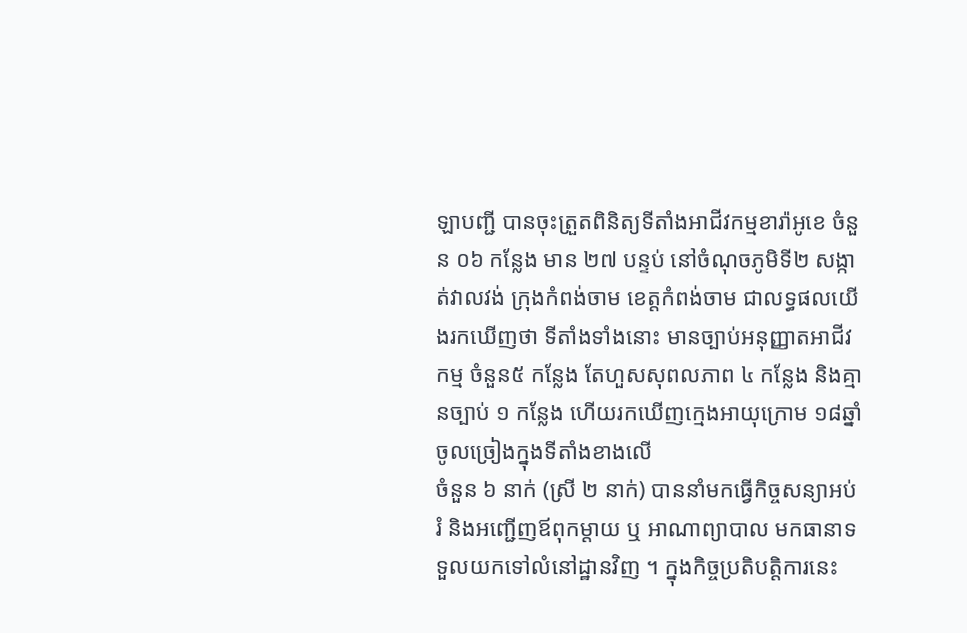ឡាបញ្ជី បានចុះត្រួតពិនិត្យទីតាំងអាជីវកម្មខារ៉ាអូខេ ចំនួន ០៦ កន្លែង មាន ២៧ បន្ទប់ នៅចំណុចភូមិទី២ សង្កាត់វាលវង់ ក្រុងកំពង់ចាម ខេត្តកំពង់ចាម ជាលទ្ធផលយើងរកឃើញថា ទីតាំងទាំងនោះ មានច្បាប់អនុញ្ញាតអាជីវកម្ម ចំនួន៥ កន្លែង តែហួសសុពលភាព ៤ កន្លែង និងគ្មានច្បាប់ ១ កន្លែង ហើយរកឃើញក្មេងអាយុក្រោម ១៨ឆ្នាំ ចូលច្រៀងក្នុងទីតាំងខាងលេី
ចំនួន ៦ នាក់ (ស្រី ២ នាក់) បាននាំមកធ្វើកិច្ចសន្យាអប់រំ និងអញ្ជើញឪពុកម្តាយ ឬ អាណាព្យាបាល មកធានាទទួលយកទៅលំនៅដ្ឋានវិញ ។ ក្នុងកិច្ចប្រតិបត្តិការនេះ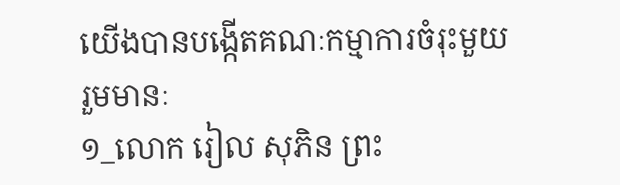យើងបានបង្កើតគណៈកម្មាការចំរុះមួយ រួមមានៈ
១_លោក រៀល សុភិន ព្រះ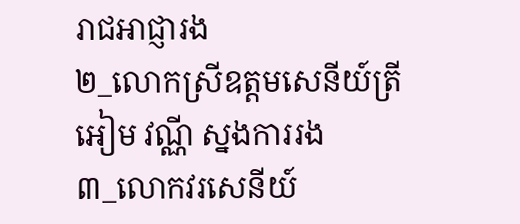រាជអាជ្ញារង
២_លោកស្រីឧត្តមសេនីយ៍ត្រី អៀម វណ្ណី ស្នងការរង
៣_លោកវរសេនីយ៍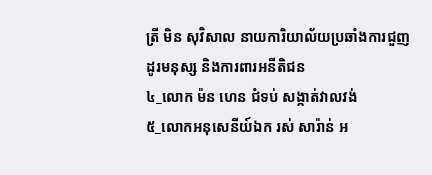ត្រី មិន សុវិសាល នាយការិយាល័យប្រឆាំងការជួញដូរមនុស្ស និងការពារអនីតិជន
៤_លោក ម៉ន ហេន ជំទប់ សង្កាត់វាលវង់
៥_លោកអនុសេនីយ៍ឯក រស់ សារ៉ាន់ អ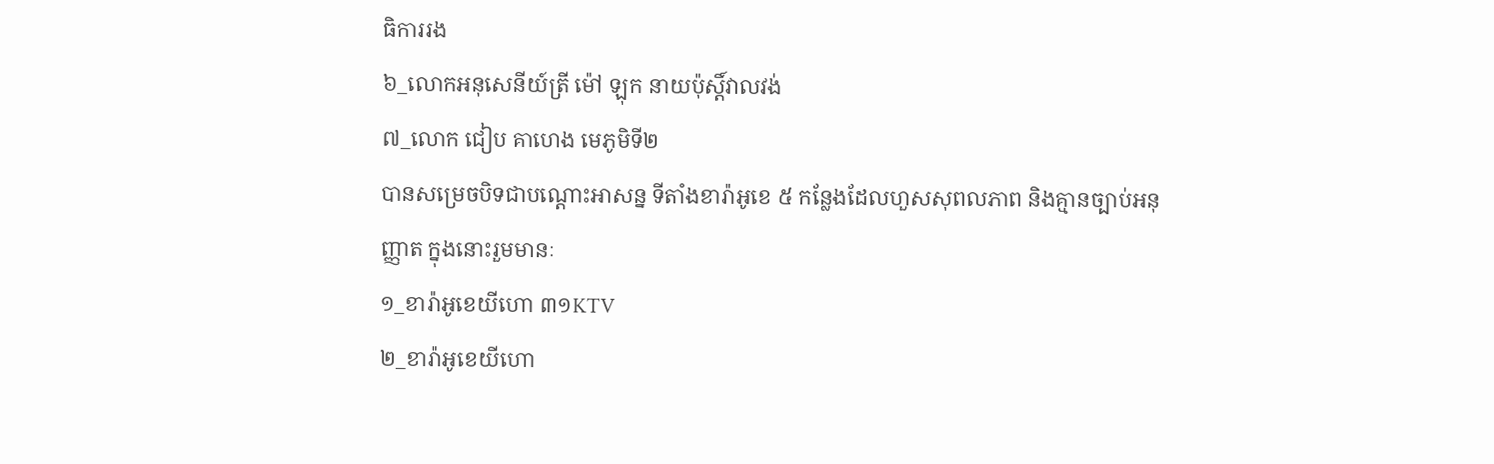ធិការរង
៦_លោកអនុសេនីយ៍ត្រី ម៉ៅ ឡុក នាយប៉ុស្តិ៍វាលវង់
៧_លោក ជៀប គាហេង មេភូមិទី២
បានសម្រេចបិទជាបណ្តោះអាសន្ន ទីតាំងខារ៉ាអូខេ ៥ កន្លែងដែលហួសសុពលភាព និងគ្មានច្បាប់អនុញ្ញាត ក្នុងនោះរួមមានៈ
១_ខារ៉ាអូខេយីហោ ៣១KTV
២_ខារ៉ាអូខេយីហោ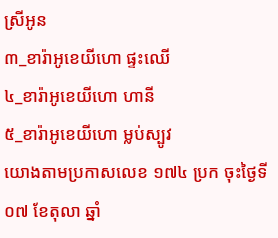ស្រីអូន
៣_ខារ៉ាអូខេយីហោ ផ្ទះឈើ
៤_ខារ៉ាអូខេយីហោ ហានី
៥_ខារ៉ាអូខេយីហោ ម្លប់ស្បូវ
យោងតាមប្រកាសលេខ ១៧៤ ប្រក ចុះថ្ងៃទី០៧ ខែតុលា ឆ្នាំ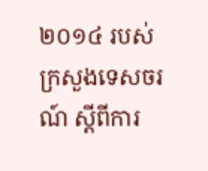២០១៤ របស់ក្រសួងទេសចរណ៍ ស្តីពីការ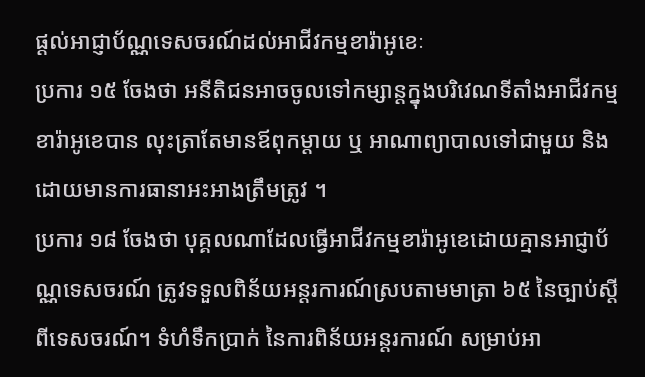ផ្តល់អាជ្ញាប័ណ្ណទេសចរណ៍ដល់អាជីវកម្មខារ៉ាអូខេៈ
ប្រការ ១៥ ចែងថា អនីតិជនអាចចូលទៅកម្សាន្តក្នុងបរិវេណទីតាំងអាជីវកម្មខារ៉ាអូខេបាន លុះត្រាតែមានឪពុកម្តាយ ឬ អាណាព្យាបាលទៅជាមួយ និងដោយមានការធានាអះអាងត្រឹមត្រូវ ។
ប្រការ ១៨ ចែងថា បុគ្គលណាដែលធ្វើអាជីវកម្មខារ៉ាអូខេដោយគ្មានអាជ្ញាប័ណ្ណទេសចរណ៍ ត្រូវទទួលពិន័យអន្តរការណ៍ស្របតាមមាត្រា ៦៥ នៃច្បាប់ស្តីពីទេសចរណ៍។ ទំហំទឹកប្រាក់ នៃការពិន័យអន្តរការណ៍ សម្រាប់អា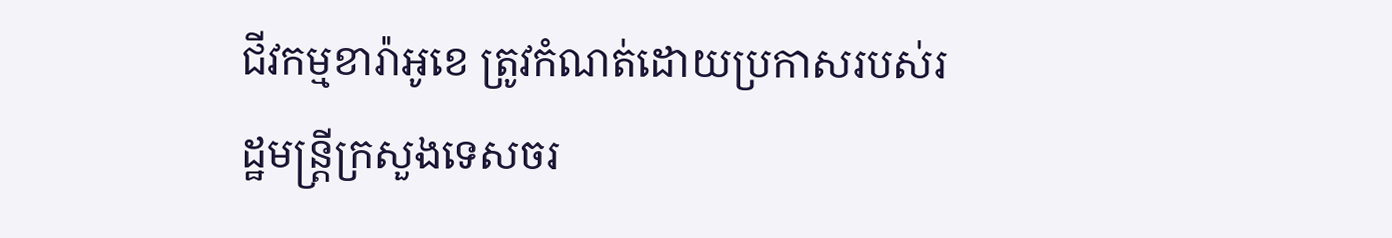ជីវកម្មខារ៉ាអូខេ ត្រូវកំណត់ដោយប្រកាសរបស់រដ្ឋមន្ត្រីក្រសួងទេសចរ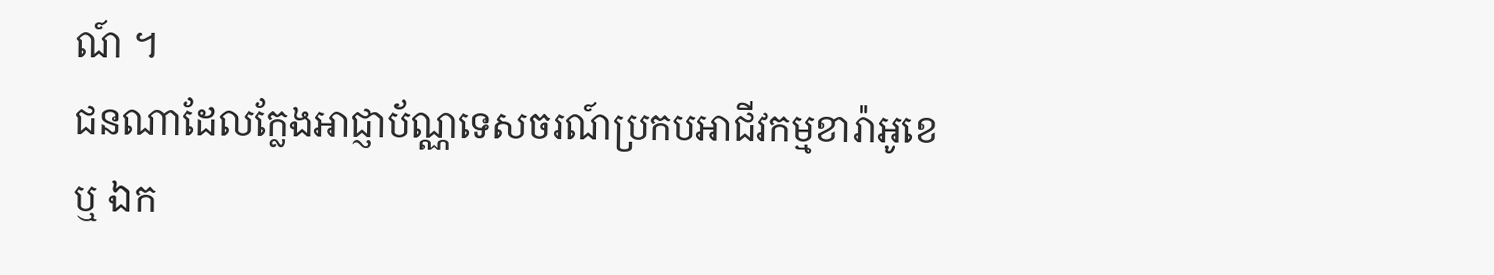ណ៍ ។
ជនណាដែលក្លែងអាជ្ញាប័ណ្ណទេសចរណ៍ប្រកបអាជីវកម្មខារ៉ាអូខេ ឬ ឯក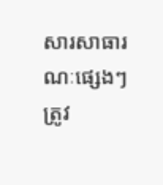សារសាធារណៈផ្សេងៗ ត្រូវ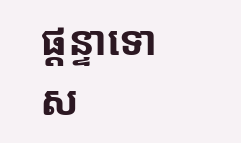ផ្តន្ទាទោស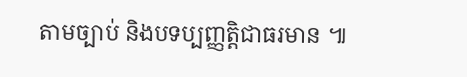តាមច្បាប់ និងបទប្បញ្ញត្តិជាធរមាន ៕